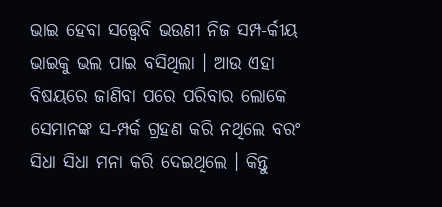ଭାଇ ହେବା ସତ୍ତ୍ୱେବି ଭଉଣୀ ନିଜ ସମ୍ପ-ର୍କୀୟ ଭାଇକୁ ଭଲ ପାଇ ବସିଥିଲା । ଆଉ ଏହା ବିଷୟରେ ଜାଣିବା ପରେ ପରିବାର ଲୋକେ ସେମାନଙ୍କ ସ-ମ୍ପର୍କ ଗ୍ରହଣ କରି ନଥିଲେ ବରଂ ସିଧା ସିଧା ମନା କରି ଦେଇଥିଲେ । କିନ୍ତୁ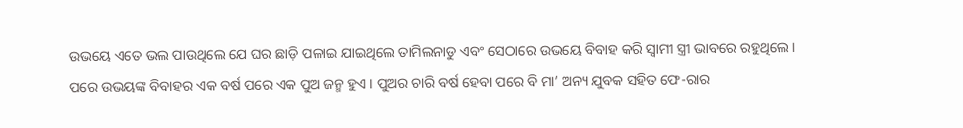ଉଭୟେ ଏତେ ଭଲ ପାଉଥିଲେ ଯେ ଘର ଛାଡ଼ି ପଳାଇ ଯାଇଥିଲେ ତାମିଲନାଡୁ ଏବଂ ସେଠାରେ ଉଭୟେ ବିବାହ କରି ସ୍ୱାମୀ ସ୍ତ୍ରୀ ଭାବରେ ରହୁଥିଲେ ।
ପରେ ଉଭୟଙ୍କ ବିବାହର ଏକ ବର୍ଷ ପରେ ଏକ ପୁଅ ଜନ୍ମ ହୁଏ । ପୁଅର ଚାରି ବର୍ଷ ହେବା ପରେ ବି ମା’ ଅନ୍ୟ ଯୁବକ ସହିତ ଫେ-ରାର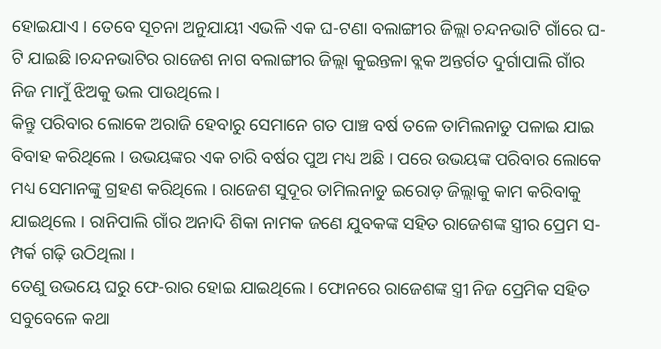ହୋଇଯାଏ । ତେବେ ସୂଚନା ଅନୁଯାୟୀ ଏଭଳି ଏକ ଘ-ଟଣା ବଲାଙ୍ଗୀର ଜିଲ୍ଲା ଚନ୍ଦନଭାଟି ଗାଁରେ ଘ-ଟି ଯାଇଛି ।ଚନ୍ଦନଭାଟିର ରାଜେଶ ନାଗ ବଲାଙ୍ଗୀର ଜିଲ୍ଲା କୁଇନ୍ତଳା ବ୍ଲକ ଅନ୍ତର୍ଗତ ଦୁର୍ଗାପାଲି ଗାଁର ନିଜ ମାମୁଁ ଝିଅକୁ ଭଲ ପାଉଥିଲେ ।
କିନ୍ତୁ ପରିବାର ଲୋକେ ଅରାଜି ହେବାରୁ ସେମାନେ ଗତ ପାଞ୍ଚ ବର୍ଷ ତଳେ ତାମିଲନାଡୁ ପଳାଇ ଯାଇ ବିବାହ କରିଥିଲେ । ଉଭୟଙ୍କର ଏକ ଚାରି ବର୍ଷର ପୁଅ ମଧ୍ୟ ଅଛି । ପରେ ଉଭୟଙ୍କ ପରିବାର ଲୋକେ ମଧ୍ୟ ସେମାନଙ୍କୁ ଗ୍ରହଣ କରିଥିଲେ । ରାଜେଶ ସୁଦୂର ତାମିଲନାଡୁ ଇରୋଡ଼ ଜିଲ୍ଲାକୁ କାମ କରିବାକୁ ଯାଇଥିଲେ । ରାନିପାଲି ଗାଁର ଅନାଦି ଶିକା ନାମକ ଜଣେ ଯୁବକଙ୍କ ସହିତ ରାଜେଶଙ୍କ ସ୍ତ୍ରୀର ପ୍ରେମ ସ-ମ୍ପର୍କ ଗଢ଼ି ଉଠିଥିଲା ।
ତେଣୁ ଉଭୟେ ଘରୁ ଫେ-ରାର ହୋଇ ଯାଇଥିଲେ । ଫୋନରେ ରାଜେଶଙ୍କ ସ୍ତ୍ରୀ ନିଜ ପ୍ରେମିକ ସହିତ ସବୁବେଳେ କଥା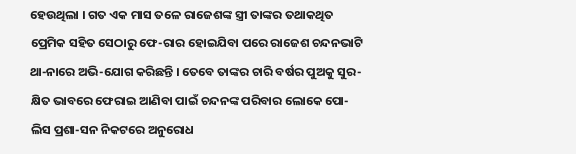ହେଉଥିଲା । ଗତ ଏକ ମାସ ତଳେ ରାଜେଶଙ୍କ ସ୍ତ୍ରୀ ତାଙ୍କର ତଥାକଥିତ ପ୍ରେମିକ ସହିତ ସେଠାରୁ ଫେ-ରାର ହୋଇଯିବା ପରେ ରାଜେଶ ଚନ୍ଦନଭାଟି ଥା-ନାରେ ଅଭି-ଯୋଗ କରିଛନ୍ତି । ତେବେ ତାଙ୍କର ଚାରି ବର୍ଷର ପୁଅକୁ ସୁର-କ୍ଷିତ ଭାବରେ ଫେରାଇ ଆଣିବା ପାଇଁ ଚନ୍ଦନଙ୍କ ପରିବାର ଲୋକେ ପୋ-ଲିସ ପ୍ରଶା-ସନ ନିକଟରେ ଅନୁରୋଧ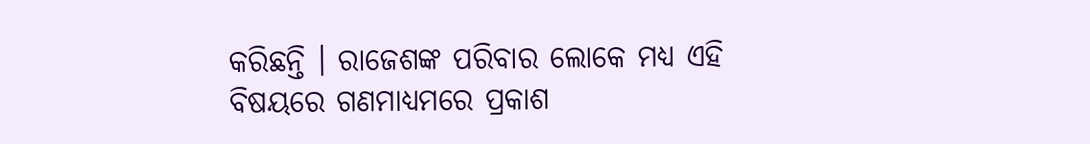କରିଛନ୍ତି । ରାଜେଶଙ୍କ ପରିବାର ଲୋକେ ମଧ୍ୟ ଏହି ବିଷୟରେ ଗଣମାଧ୍ୟମରେ ପ୍ରକାଶ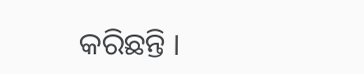କରିଛନ୍ତି ।